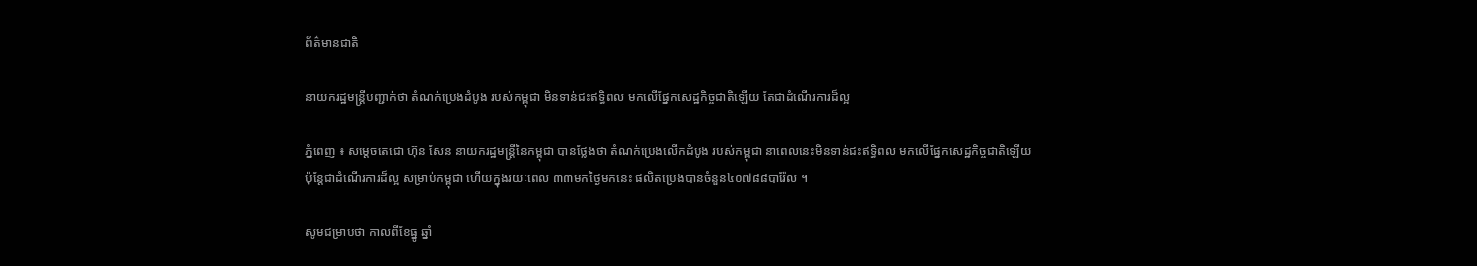ព័ត៌មានជាតិ

នាយករដ្ឋមន្ដ្រីបញ្ជាក់ថា តំណក់ប្រេងដំបូង របស់កម្ពុជា មិនទាន់ជះឥទ្ធិពល មកលើផ្នែកសេដ្ឋកិច្ចជាតិឡើយ តែជាដំណើរការដ៏ល្អ

ភ្នំពេញ ៖ សម្ដេចតេជោ ហ៊ុន សែន នាយករដ្ឋមន្ដ្រីនៃកម្ពុជា បានថ្លែងថា តំណក់ប្រេងលើកដំបូង របស់កម្ពុជា នាពេលនេះមិនទាន់ជះឥទ្ធិពល មកលើផ្នែកសេដ្ឋកិច្ចជាតិឡើយ ប៉ុន្ដែជាដំណើរការដ៏ល្អ សម្រាប់កម្ពុជា ហើយក្នុងរយៈពេល ៣៣មកថ្ងៃមកនេះ ផលិតប្រេងបានចំនួន៤០៧៨៨បារ៉ែល ។

សូមជម្រាបថា កាលពីខែធ្នូ ឆ្នាំ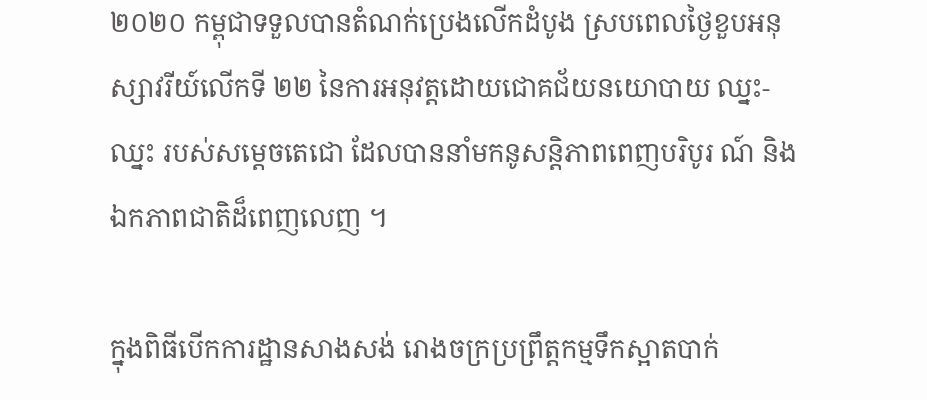២០២០ កម្ពុជាទទួលបានតំណក់ប្រេងលើកដំបូង ស្របពេលថ្ងៃខួបអនុស្សាវរីយ៍លើកទី ២២ នៃការអនុវត្តដោយជោគជ័យនយោបាយ ឈ្នះ-ឈ្នះ របស់សម្ដេចតេជោ ដែលបាននាំមកនូសន្ដិភាពពេញបរិបូរ ណ៍ និងឯកភាពជាតិដ៏ពេញលេញ ។

ក្នុងពិធីបើកការដ្ឋានសាងសង់ រោងចក្រប្រព្រឹត្តកម្មទឹកស្អាតបាក់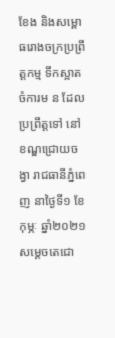ខែង និងសម្ពោធរោងចក្រប្រព្រឹត្តកម្ម ទឹកស្អាតចំការម ន ដែលប្រព្រឹត្តទៅ នៅខណ្ឌជ្រោយចង្វា រាជធានីភ្នំពេញ នាថ្ងៃទី១ ខែកុម្ភៈ ឆ្នាំ២០២១ សម្ដេចតេជោ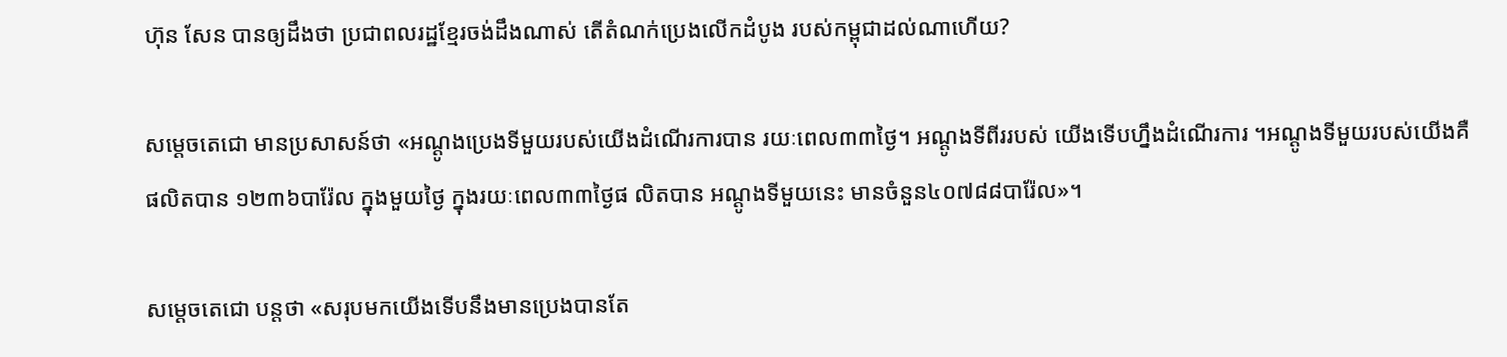ហ៊ុន សែន បានឲ្យដឹងថា ប្រជាពលរដ្ឋខ្មែរចង់ដឹងណាស់ តើតំណក់ប្រេងលើកដំបូង របស់កម្ពុជាដល់ណាហើយ?

សម្ដេចតេជោ មានប្រសាសន៍ថា «អណ្ដូងប្រេងទីមួយរបស់យើងដំណើរការបាន រយៈពេល៣៣ថ្ងៃ។ អណ្ដូងទីពីររបស់ យើងទើបហ្នឹងដំណើរការ ។អណ្ដូងទីមួយរបស់យើងគឺផលិតបាន ១២៣៦បារ៉ែល ក្នុងមួយថ្ងៃ ក្នុងរយៈពេល៣៣ថ្ងៃផ លិតបាន អណ្ដូងទីមួយនេះ មានចំនួន៤០៧៨៨បារ៉ែល»។

សម្ដេចតេជោ បន្ដថា «សរុបមកយើងទើបនឹងមានប្រេងបានតែ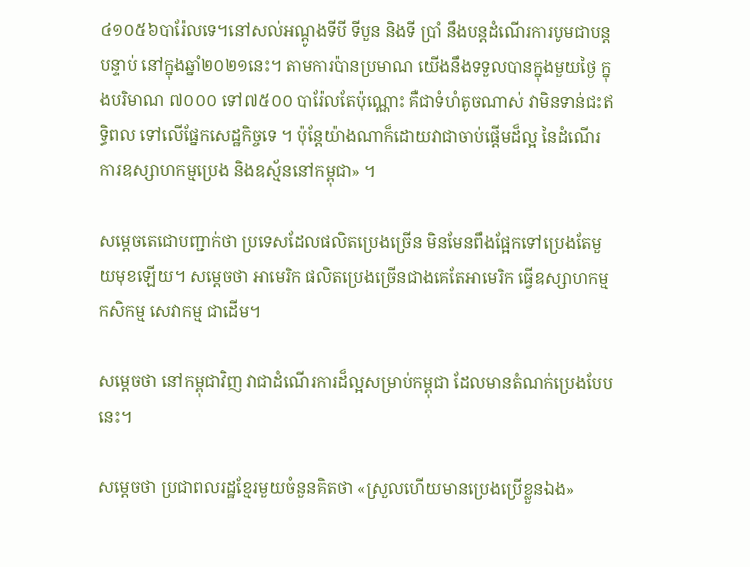៤១០៥៦បារ៉ែលទេ។នៅសល់អណ្ដូងទីបី ទីបួន និងទី ប្រាំ នឹងបន្ដដំណើរការបូមជាបន្ដបន្ទាប់ នៅក្នុងឆ្នាំ២០២១នេះ។ តាមការប៉ានប្រមាណ យើងនឹងទទួលបានក្នុងមួយថ្ងៃ ក្នុងបរិមាណ ៧០០០ ទៅ៧៥០០ បារ៉ែលតែប៉ុណ្ណោះ គឺជាទំហំតូចណាស់ វាមិនទាន់ជះឥទ្ធិពល ទៅលើផ្នែកសេដ្ឋកិច្ចទេ ។ ប៉ុន្ដែយ៉ាងណាក៏ដោយវាជាចាប់ផ្ដើមដ៏ល្អ នៃដំណើរការឧស្សាហកម្មប្រេង និងឧស្ម័ននៅកម្ពុជា» ។

សម្ដេចតេជោបញ្ជាក់ថា ប្រទេសដែលផលិតប្រេងច្រើន មិនមែនពឹងផ្អែកទៅប្រេងតែមួយមុខឡើយ។ សម្ដេចថា អាមេរិក ផលិតប្រេងច្រើនជាងគេតែអាមេរិក ធ្វើឧស្សាហកម្ម កសិកម្ម សេវាកម្ម ជាដើម។

សម្ដេចថា នៅកម្ពុជាវិញ វាជាដំណើរការដ៏ល្អសម្រាប់កម្ពុជា ដែលមានតំណក់ប្រេងបែបនេះ។

សម្ដេចថា ប្រជាពលរដ្ឋខ្មែរមួយចំនួនគិតថា «ស្រួលហើយមានប្រេងប្រើខ្លួនឯង»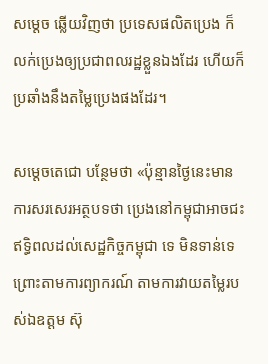សម្ដេច ឆ្លើយវិញថា ប្រទេសផលិតប្រេង ក៏លក់ប្រេងឲ្យប្រជាពលរដ្ឋខ្លួនឯងដែរ ហើយក៏ប្រឆាំងនឹងតម្លៃប្រេងផងដែរ។

សម្ដេចតេជោ បន្ថែមថា «ប៉ុន្មានថ្ងៃនេះមានការសរសេរអត្ថបទថា ប្រេងនៅកម្ពុជាអាចជះឥទ្ធិពលដល់សេដ្ឋកិច្ចកម្ពុជា ទេ មិនទាន់ទេ ព្រោះតាមការព្យាករណ៍ តាមការវាយតម្លៃរបស់ឯឧត្តម ស៊ុ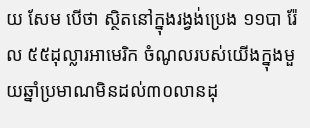យ សែម បើថា ស្ថិតនៅក្នុងរង្វង់ប្រេង ១១បា រ៉ែល ៥៥ដុល្លារអាមេរិក ចំណូលរបស់យើងក្នុងមួយឆ្នាំប្រមាណមិនដល់៣០លានដុ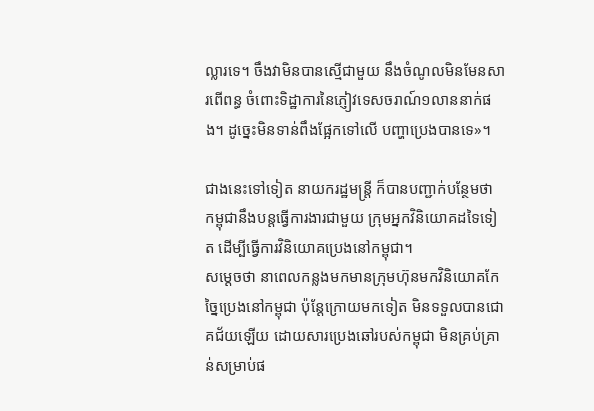ល្លារទេ។ ចឹងវាមិនបានស្មើជាមួយ នឹងចំណូលមិនមែនសារពើពន្ធ ចំពោះទិដ្ឋាការនៃភ្ញៀវទេសចរាណ៍១លាននាក់ផង។ ដូច្នេះមិនទាន់ពឹងផ្អែកទៅលើ បញ្ហាប្រេងបានទេ»។

ជាងនេះទៅទៀត នាយករដ្ឋមន្ដ្រី ក៏បានបញ្ជាក់បន្ថែមថា កម្ពុជានឹងបន្ដធ្វើការងារជាមួយ ក្រុមអ្នកវិនិយោគដទៃទៀត ដើម្បីធ្វើការវិនិយោគប្រេងនៅកម្ពុជា។
សម្ដេចថា នាពេលកន្លងមកមានក្រុមហ៊ុនមកវិនិយោគកែច្នៃប្រេងនៅកម្ពុជា ប៉ុន្ដែក្រោយមកទៀត មិនទទួលបានជោគជ័យឡើយ ដោយសារប្រេងឆៅរបស់កម្ពុជា មិនគ្រប់គ្រាន់សម្រាប់ផ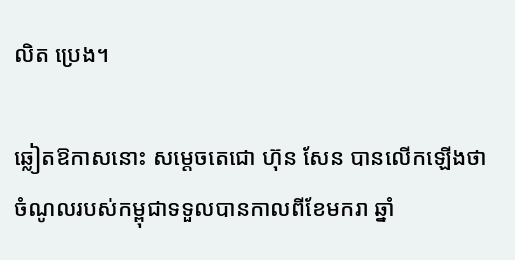លិត ប្រេង។

ឆ្លៀតឱកាសនោះ សម្ដេចតេជោ ហ៊ុន សែន បានលើកឡើងថា ចំណូលរបស់កម្ពុជាទទួលបានកាលពីខែមករា ឆ្នាំ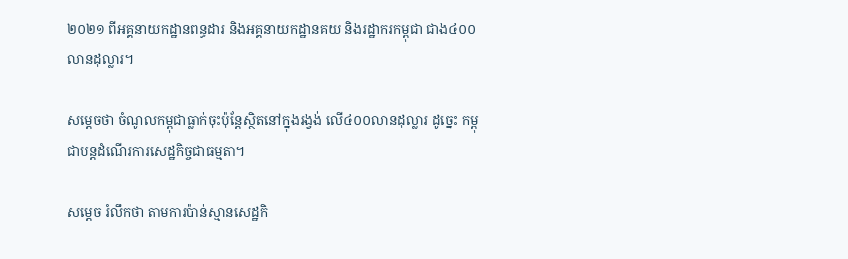២០២១ ពីអគ្គនាយកដ្ឋានពន្ធដារ និងអគ្គនាយកដ្ឋានគយ និងរដ្ឋាករកម្ពុជា ជាង៤០០លានដុល្លារ។

សម្ដេចថា ចំណូលកម្ពុជាធ្លាក់ចុះប៉ុន្ដែស្ថិតនៅក្នុងរង្វង់ លើ៤០០លានដុល្លារ ដូច្នេះ កម្ពុជាបន្ដដំណើរការសេដ្ឋកិច្ចជាធម្មតា។

សម្ដេច រំលឹកថា តាមការប៉ាន់ស្មានសេដ្ឋកិ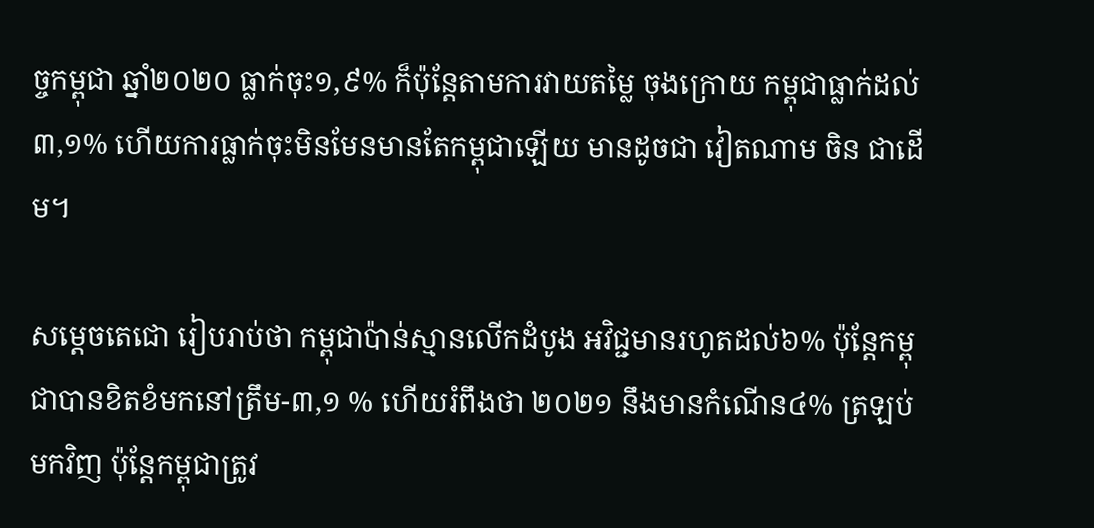ច្ចកម្ពុជា ឆ្នាំ២០២០ ធ្លាក់ចុះ១,៩% ក៏ប៉ុន្ដែតាមការវាយតម្លៃ ចុងក្រោយ កម្ពុជាធ្លាក់ដល់ ៣,១% ហើយការធ្លាក់ចុះមិនមែនមានតែកម្ពុជាឡើយ មានដូចជា វៀតណាម ចិន ជាដើម។

សម្ដេចតេជោ រៀបរាប់ថា កម្ពុជាប៉ាន់ស្មានលើកដំបូង អវិជ្ជមានរហូតដល់៦% ប៉ុន្ដែកម្ពុជាបានខិតខំមកនៅត្រឹម-៣,១ % ហើយរំពឹងថា ២០២១ នឹងមានកំណើន៤% ត្រឡប់មកវិញ ប៉ុន្ដែកម្ពុជាត្រូវ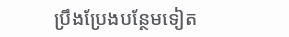ប្រឹងប្រែងបន្ថែមទៀត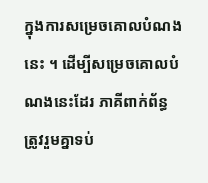ក្នុងការសម្រេចគោលបំណងនេះ ។ ដើម្បីសម្រេចគោលបំណងនេះដែរ ភាគីពាក់ព័ន្ធ ត្រូវរួមគ្នាទប់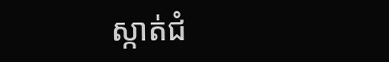ស្កាត់ជំ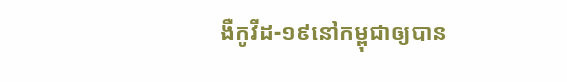ងឺកូវីដ-១៩នៅកម្ពុជាឲ្យបាន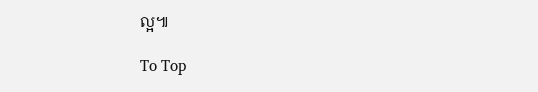ល្អ៕

To Top